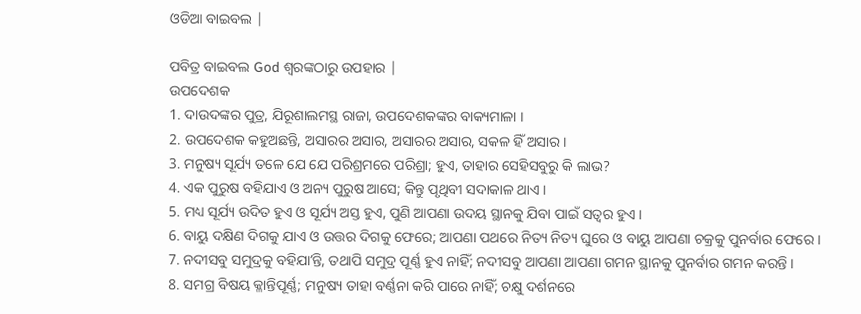ଓଡିଆ ବାଇବଲ |

ପବିତ୍ର ବାଇବଲ God ଶ୍ବରଙ୍କଠାରୁ ଉପହାର |
ଉପଦେଶକ
1. ଦାଉଦଙ୍କର ପୁତ୍ର, ଯିରୂଶାଲମସ୍ଥ ରାଜା, ଉପଦେଶକଙ୍କର ବାକ୍ୟମାଳା ।
2. ଉପଦେଶକ କହୁଅଛନ୍ତି, ଅସାରର ଅସାର, ଅସାରର ଅସାର, ସକଳ ହିଁ ଅସାର ।
3. ମନୁଷ୍ୟ ସୂର୍ଯ୍ୟ ତଳେ ଯେ ଯେ ପରିଶ୍ରମରେ ପରିଶ୍ରା; ହୁଏ, ତାହାର ସେହିସବୁରୁ କି ଲାଭ?
4. ଏକ ପୁରୁଷ ବହିଯାଏ ଓ ଅନ୍ୟ ପୁରୁଷ ଆସେ; କିନ୍ତୁ ପୃଥିବୀ ସଦାକାଳ ଥାଏ ।
5. ମଧ୍ୟ ସୂର୍ଯ୍ୟ ଉଦିତ ହୁଏ ଓ ସୂର୍ଯ୍ୟ ଅସ୍ତ ହୁଏ, ପୁଣି ଆପଣା ଉଦୟ ସ୍ଥାନକୁ ଯିବା ପାଇଁ ସତ୍ଵର ହୁଏ ।
6. ବାୟୁ ଦକ୍ଷିଣ ଦିଗକୁ ଯାଏ ଓ ଉତ୍ତର ଦିଗକୁ ଫେରେ; ଆପଣା ପଥରେ ନିତ୍ୟ ନିତ୍ୟ ଘୁରେ ଓ ବାୟୁ ଆପଣା ଚକ୍ରକୁ ପୁନର୍ବାର ଫେରେ ।
7. ନଦୀସବୁ ସମୁଦ୍ରକୁ ବହିଯାʼନ୍ତି, ତଥାପି ସମୁଦ୍ର ପୂର୍ଣ୍ଣ ହୁଏ ନାହିଁ; ନଦୀସବୁ ଆପଣା ଆପଣା ଗମନ ସ୍ଥାନକୁ ପୁନର୍ବାର ଗମନ କରନ୍ତି ।
8. ସମଗ୍ର ବିଷୟ କ୍ଳାନ୍ତିପୂର୍ଣ୍ଣ; ମନୁଷ୍ୟ ତାହା ବର୍ଣ୍ଣନା କରି ପାରେ ନାହିଁ; ଚକ୍ଷୁ ଦର୍ଶନରେ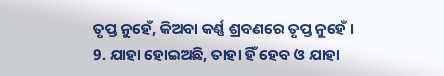ତୃପ୍ତ ନୁହେଁ, କିଅବା କର୍ଣ୍ଣ ଶ୍ରବଣରେ ତୃପ୍ତ ନୁହେଁ ।
9. ଯାହା ହୋଇଅଛି, ତାହା ହିଁ ହେବ ଓ ଯାହା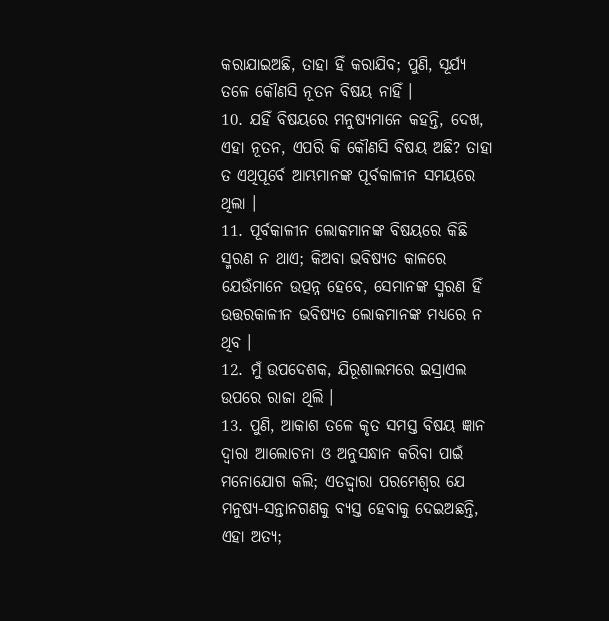କରାଯାଇଅଛି, ତାହା ହିଁ କରାଯିବ; ପୁଣି, ସୂର୍ଯ୍ୟ ତଳେ କୌଣସି ନୂତନ ବିଷୟ ନାହିଁ ।
10. ଯହିଁ ବିଷୟରେ ମନୁଷ୍ୟମାନେ କହନ୍ତି, ଦେଖ, ଏହା ନୂତନ, ଏପରି କି କୌଣସି ବିଷୟ ଅଛି? ତାହା ତ ଏଥିପୂର୍ବେ ଆମ୍ଭମାନଙ୍କ ପୂର୍ବକାଳୀନ ସମୟରେ ଥିଲା ।
11. ପୂର୍ବକାଳୀନ ଲୋକମାନଙ୍କ ବିଷୟରେ କିଛି ସ୍ମରଣ ନ ଥାଏ; କିଅବା ଭବିଷ୍ୟତ କାଳରେ ଯେଉଁମାନେ ଉତ୍ପନ୍ନ ହେବେ, ସେମାନଙ୍କ ସ୍ମରଣ ହିଁ ଉତ୍ତରକାଳୀନ ଭବିଷ୍ୟତ ଲୋକମାନଙ୍କ ମଧ୍ୟରେ ନ ଥିବ ।
12. ମୁଁ ଉପଦେଶକ, ଯିରୂଶାଲମରେ ଇସ୍ରାଏଲ ଉପରେ ରାଜା ଥିଲି ।
13. ପୁଣି, ଆକାଶ ତଳେ କୃତ ସମସ୍ତ ବିଷୟ ଜ୍ଞାନ ଦ୍ଵାରା ଆଲୋଚନା ଓ ଅନୁସନ୍ଧାନ କରିବା ପାଇଁ ମନୋଯୋଗ କଲି; ଏତଦ୍ଦ୍ଵାରା ପରମେଶ୍ଵର ଯେ ମନୁଷ୍ୟ-ସନ୍ତାନଗଣକୁ ବ୍ୟସ୍ତ ହେବାକୁ ଦେଇଅଛନ୍ତି, ଏହା ଅତ୍ୟ;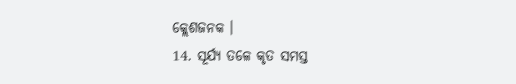କ୍ଲେଶଜନକ ।
14. ସୂର୍ଯ୍ୟ ତଳେ କୃତ ସମସ୍ତ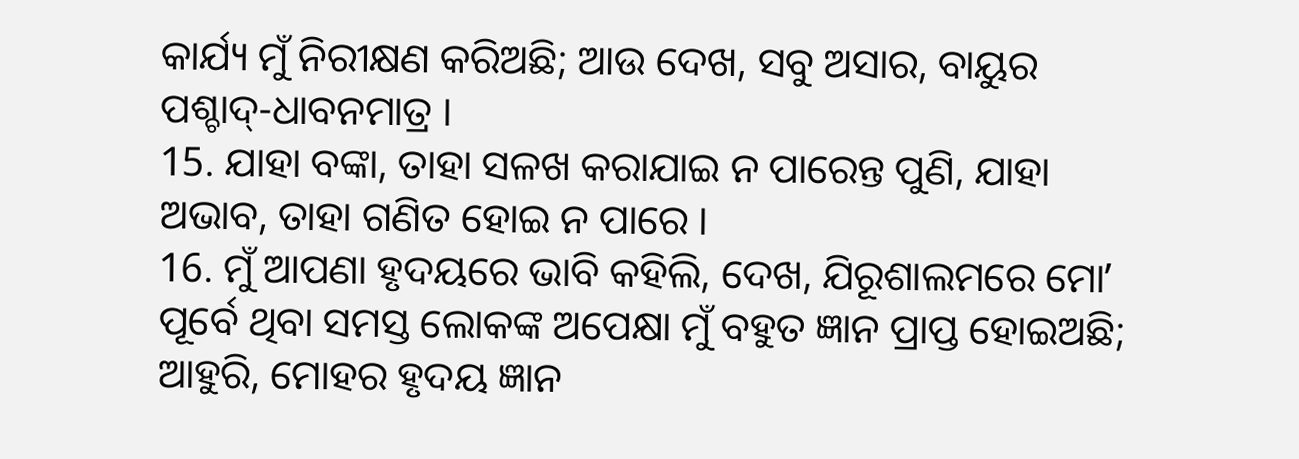କାର୍ଯ୍ୟ ମୁଁ ନିରୀକ୍ଷଣ କରିଅଛି; ଆଉ ଦେଖ, ସବୁ ଅସାର, ବାୟୁର ପଶ୍ଚାଦ୍-ଧାବନମାତ୍ର ।
15. ଯାହା ବଙ୍କା, ତାହା ସଳଖ କରାଯାଇ ନ ପାରେନ୍ତ ପୁଣି, ଯାହା ଅଭାବ, ତାହା ଗଣିତ ହୋଇ ନ ପାରେ ।
16. ମୁଁ ଆପଣା ହୃଦୟରେ ଭାବି କହିଲି, ଦେଖ, ଯିରୂଶାଲମରେ ମୋʼ ପୂର୍ବେ ଥିବା ସମସ୍ତ ଲୋକଙ୍କ ଅପେକ୍ଷା ମୁଁ ବହୁତ ଜ୍ଞାନ ପ୍ରାପ୍ତ ହୋଇଅଛି; ଆହୁରି, ମୋହର ହୃଦୟ ଜ୍ଞାନ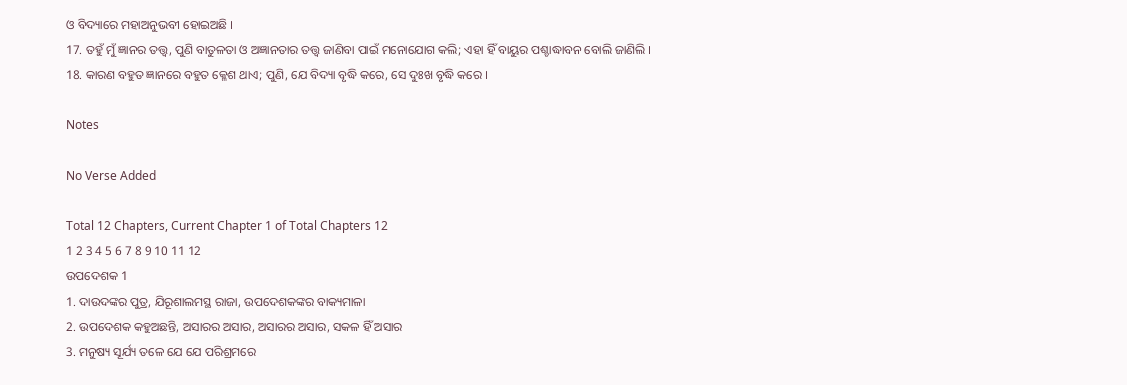ଓ ବିଦ୍ୟାରେ ମହାଅନୁଭବୀ ହୋଇଅଛି ।
17. ତହୁଁ ମୁଁ ଜ୍ଞାନର ତତ୍ତ୍ଵ, ପୁଣି ବାତୁଳତା ଓ ଅଜ୍ଞାନତାର ତତ୍ତ୍ଵ ଜାଣିବା ପାଇଁ ମନୋଯୋଗ କଲି; ଏହା ହିଁ ବାୟୁର ପଶ୍ଚାଦ୍ଧାବନ ବୋଲି ଜାଣିଲି ।
18. କାରଣ ବହୁତ ଜ୍ଞାନରେ ବହୁତ କ୍ଳେଶ ଥାଏ; ପୁଣି, ଯେ ବିଦ୍ୟା ବୃଦ୍ଧି କରେ, ସେ ଦୁଃଖ ବୃଦ୍ଧି କରେ ।

Notes

No Verse Added

Total 12 Chapters, Current Chapter 1 of Total Chapters 12
1 2 3 4 5 6 7 8 9 10 11 12
ଉପଦେଶକ 1
1. ଦାଉଦଙ୍କର ପୁତ୍ର, ଯିରୂଶାଲମସ୍ଥ ରାଜା, ଉପଦେଶକଙ୍କର ବାକ୍ୟମାଳା
2. ଉପଦେଶକ କହୁଅଛନ୍ତି, ଅସାରର ଅସାର, ଅସାରର ଅସାର, ସକଳ ହିଁ ଅସାର
3. ମନୁଷ୍ୟ ସୂର୍ଯ୍ୟ ତଳେ ଯେ ଯେ ପରିଶ୍ରମରେ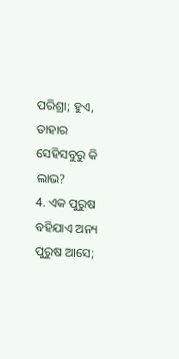ପରିଶ୍ରା; ହୁଏ, ତାହାର ସେହିସବୁରୁ କି ଲାଭ?
4. ଏକ ପୁରୁଷ ବହିଯାଏ ଅନ୍ୟ ପୁରୁଷ ଆସେ;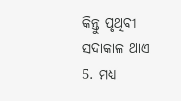କିନ୍ତୁ ପୃଥିବୀ ସଦାକାଳ ଥାଏ
5. ମଧ୍ୟ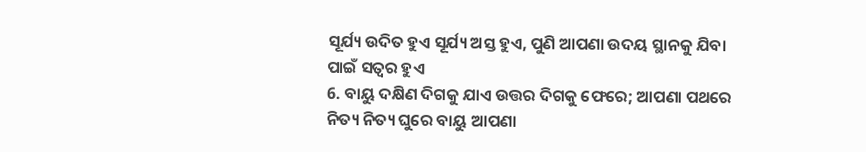ସୂର୍ଯ୍ୟ ଉଦିତ ହୁଏ ସୂର୍ଯ୍ୟ ଅସ୍ତ ହୁଏ, ପୁଣି ଆପଣା ଉଦୟ ସ୍ଥାନକୁ ଯିବା ପାଇଁ ସତ୍ଵର ହୁଏ
6. ବାୟୁ ଦକ୍ଷିଣ ଦିଗକୁ ଯାଏ ଉତ୍ତର ଦିଗକୁ ଫେରେ; ଆପଣା ପଥରେ ନିତ୍ୟ ନିତ୍ୟ ଘୁରେ ବାୟୁ ଆପଣା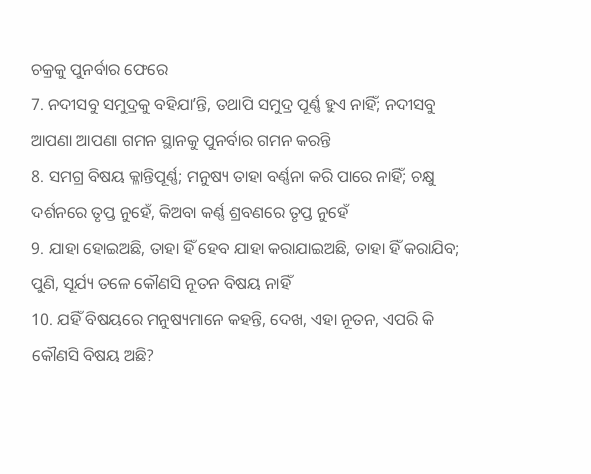ଚକ୍ରକୁ ପୁନର୍ବାର ଫେରେ
7. ନଦୀସବୁ ସମୁଦ୍ରକୁ ବହିଯାʼନ୍ତି, ତଥାପି ସମୁଦ୍ର ପୂର୍ଣ୍ଣ ହୁଏ ନାହିଁ; ନଦୀସବୁ ଆପଣା ଆପଣା ଗମନ ସ୍ଥାନକୁ ପୁନର୍ବାର ଗମନ କରନ୍ତି
8. ସମଗ୍ର ବିଷୟ କ୍ଳାନ୍ତିପୂର୍ଣ୍ଣ; ମନୁଷ୍ୟ ତାହା ବର୍ଣ୍ଣନା କରି ପାରେ ନାହିଁ; ଚକ୍ଷୁ ଦର୍ଶନରେ ତୃପ୍ତ ନୁହେଁ, କିଅବା କର୍ଣ୍ଣ ଶ୍ରବଣରେ ତୃପ୍ତ ନୁହେଁ
9. ଯାହା ହୋଇଅଛି, ତାହା ହିଁ ହେବ ଯାହା କରାଯାଇଅଛି, ତାହା ହିଁ କରାଯିବ; ପୁଣି, ସୂର୍ଯ୍ୟ ତଳେ କୌଣସି ନୂତନ ବିଷୟ ନାହିଁ
10. ଯହିଁ ବିଷୟରେ ମନୁଷ୍ୟମାନେ କହନ୍ତି, ଦେଖ, ଏହା ନୂତନ, ଏପରି କି କୌଣସି ବିଷୟ ଅଛି?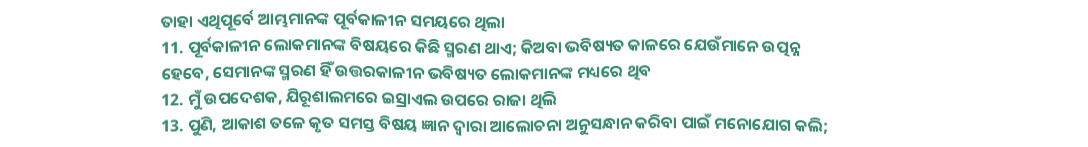ତାହା ଏଥିପୂର୍ବେ ଆମ୍ଭମାନଙ୍କ ପୂର୍ବକାଳୀନ ସମୟରେ ଥିଲା
11. ପୂର୍ବକାଳୀନ ଲୋକମାନଙ୍କ ବିଷୟରେ କିଛି ସ୍ମରଣ ଥାଏ; କିଅବା ଭବିଷ୍ୟତ କାଳରେ ଯେଉଁମାନେ ଉତ୍ପନ୍ନ ହେବେ, ସେମାନଙ୍କ ସ୍ମରଣ ହିଁ ଉତ୍ତରକାଳୀନ ଭବିଷ୍ୟତ ଲୋକମାନଙ୍କ ମଧ୍ୟରେ ଥିବ
12. ମୁଁ ଉପଦେଶକ, ଯିରୂଶାଲମରେ ଇସ୍ରାଏଲ ଉପରେ ରାଜା ଥିଲି
13. ପୁଣି, ଆକାଶ ତଳେ କୃତ ସମସ୍ତ ବିଷୟ ଜ୍ଞାନ ଦ୍ଵାରା ଆଲୋଚନା ଅନୁସନ୍ଧାନ କରିବା ପାଇଁ ମନୋଯୋଗ କଲି;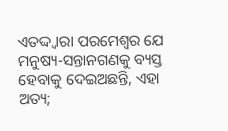ଏତଦ୍ଦ୍ଵାରା ପରମେଶ୍ଵର ଯେ ମନୁଷ୍ୟ-ସନ୍ତାନଗଣକୁ ବ୍ୟସ୍ତ ହେବାକୁ ଦେଇଅଛନ୍ତି, ଏହା ଅତ୍ୟ;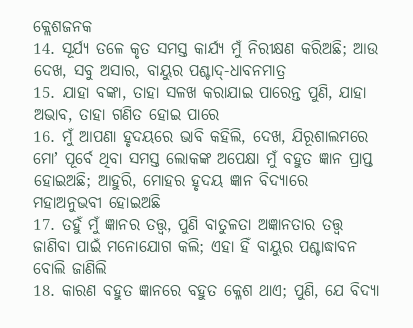କ୍ଲେଶଜନକ
14. ସୂର୍ଯ୍ୟ ତଳେ କୃତ ସମସ୍ତ କାର୍ଯ୍ୟ ମୁଁ ନିରୀକ୍ଷଣ କରିଅଛି; ଆଉ ଦେଖ, ସବୁ ଅସାର, ବାୟୁର ପଶ୍ଚାଦ୍-ଧାବନମାତ୍ର
15. ଯାହା ବଙ୍କା, ତାହା ସଳଖ କରାଯାଇ ପାରେନ୍ତ ପୁଣି, ଯାହା ଅଭାବ, ତାହା ଗଣିତ ହୋଇ ପାରେ
16. ମୁଁ ଆପଣା ହୃଦୟରେ ଭାବି କହିଲି, ଦେଖ, ଯିରୂଶାଲମରେ ମୋʼ ପୂର୍ବେ ଥିବା ସମସ୍ତ ଲୋକଙ୍କ ଅପେକ୍ଷା ମୁଁ ବହୁତ ଜ୍ଞାନ ପ୍ରାପ୍ତ ହୋଇଅଛି; ଆହୁରି, ମୋହର ହୃଦୟ ଜ୍ଞାନ ବିଦ୍ୟାରେ ମହାଅନୁଭବୀ ହୋଇଅଛି
17. ତହୁଁ ମୁଁ ଜ୍ଞାନର ତତ୍ତ୍ଵ, ପୁଣି ବାତୁଳତା ଅଜ୍ଞାନତାର ତତ୍ତ୍ଵ ଜାଣିବା ପାଇଁ ମନୋଯୋଗ କଲି; ଏହା ହିଁ ବାୟୁର ପଶ୍ଚାଦ୍ଧାବନ ବୋଲି ଜାଣିଲି
18. କାରଣ ବହୁତ ଜ୍ଞାନରେ ବହୁତ କ୍ଳେଶ ଥାଏ; ପୁଣି, ଯେ ବିଦ୍ୟା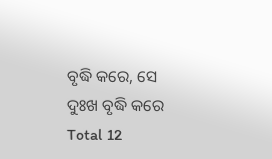ବୃଦ୍ଧି କରେ, ସେ ଦୁଃଖ ବୃଦ୍ଧି କରେ
Total 12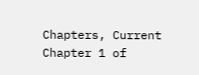Chapters, Current Chapter 1 of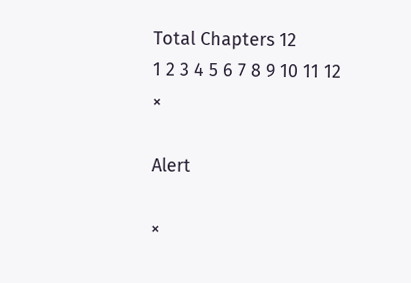Total Chapters 12
1 2 3 4 5 6 7 8 9 10 11 12
×

Alert

×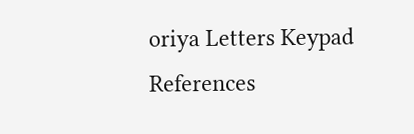oriya Letters Keypad References